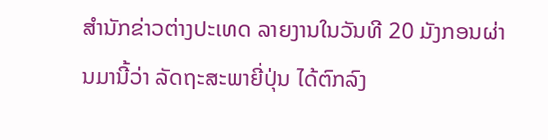ສຳນັກຂ່າວຕ່າງປະເທດ ລາຍງານໃນວັນທີ 20 ມັງກອນຜ່ານມານີ້ວ່າ ລັດຖະສະພາຍີ່ປຸ່ນ ໄດ້ຕົກລົງ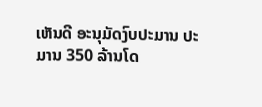ເຫັນດີ ອະນຸມັດງົບປະມານ ປະມານ 350 ລ້ານໂດ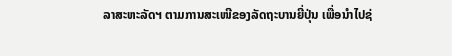ລາສະຫະລັດຯ ຕາມການສະເໜີຂອງລັດຖະບານຍີ່ປຸ່ນ ເພື່ອນຳໄປຊ່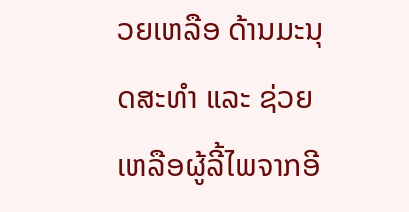ວຍເຫລືອ ດ້ານມະນຸດສະທຳ ແລະ ຊ່ວຍເຫລືອຜູ້ລີ້ໄພຈາກອີ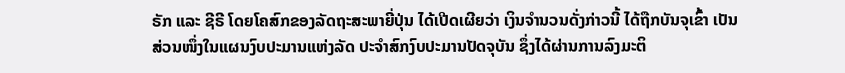ຣັກ ແລະ ຊີຣີ ໂດຍໂຄສົກຂອງລັດຖະສະພາຍີ່ປຸ່ນ ໄດ້ເປີດເຜີຍວ່າ ເງິນຈຳນວນດັ່ງກ່າວນີ້ ໄດ້ຖືກບັນຈຸເຂົ້າ ເປັນສ່ວນໜຶ່ງໃນແຜນງົບປະມານແຫ່ງລັດ ປະຈຳສົກງົບປະມານປັດຈຸບັນ ຊຶ່ງໄດ້ຜ່ານການລົງມະຕິ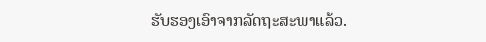ຮັບຮອງເອົາຈາກລັດຖະສະພາແລ້ວ.